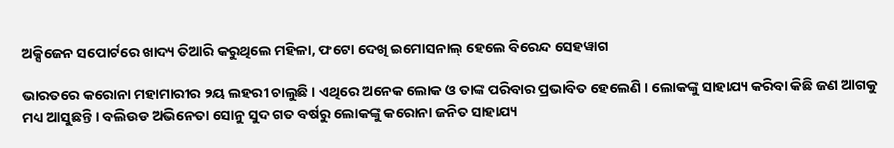ଅକ୍ସିଜେନ ସପୋର୍ଟରେ ଖାଦ୍ୟ ତିଆରି କରୁଥିଲେ ମହିଳା, ଫଟୋ ଦେଖି ଇମୋସନାଲ୍ ହେଲେ ବିରେନ୍ଦ ସେହୱାଗ

ଭାରତରେ କରୋନା ମହାମାରୀର ୨ୟ ଲହରୀ ଚାଲୁଛି । ଏଥିରେ ଅନେକ ଲୋକ ଓ ତାଙ୍କ ପରିବାର ପ୍ରଭାବିତ ହେଲେଣି । ଲୋକଙ୍କୁ ସାହାଯ୍ୟ କରିବା କିଛି ଜଣ ଆଗକୁ ମଧ୍ୟ ଆସୁଛନ୍ତି । ବଲିଉଡ ଅଭିନେତା ସୋନୁ ସୁଦ ଗତ ବର୍ଷରୁ ଲୋକଙ୍କୁ କରୋନା ଜନିତ ସାହାଯ୍ୟ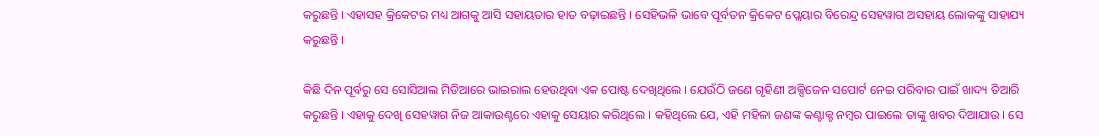କରୁଛନ୍ତି । ଏହାସହ କ୍ରିକେଟର ମଧ୍ୟ ଆଗକୁ ଆସି ସହାୟତାର ହାତ ବଢ଼ାଇଛନ୍ତି । ସେହିଭଳି ଭାବେ ପୂର୍ବତନ କ୍ରିକେଟ ପ୍ଲେୟାର ବିରେନ୍ଦ୍ର ସେହୱାଗ ଅସହାୟ ଲୋକଙ୍କୁ ସାହାଯ୍ୟ କରୁଛନ୍ତି ।

କିଛି ଦିନ ପୂର୍ବରୁ ସେ ସୋସିଆଲ ମିଡିଆରେ ଭାଇରାଲ ହେଉଥିବା ଏକ ପୋଷ୍ଟ ଦେଖିଥିଲେ । ଯେଉଁଠି ଜଣେ ଗୃହିଣୀ ଅକ୍ସିଜେନ ସପୋର୍ଟ ନେଇ ପରିବାର ପାଇଁ ଖାଦ୍ୟ ତିଆରି କରୁଛନ୍ତି । ଏହାକୁ ଦେଖି ସେହୱାଗ ନିଜ ଆକାଉଣ୍ଟରେ ଏହାକୁ ସେୟାର କରିଥିଲେ । କହିଥିଲେ ଯେ, ଏହି ମହିଳା ଜଣଙ୍କ କଣ୍ଟାକ୍ଟ ନମ୍ବର ପାଇଲେ ତାଙ୍କୁ ଖବର ଦିଆଯାଉ । ସେ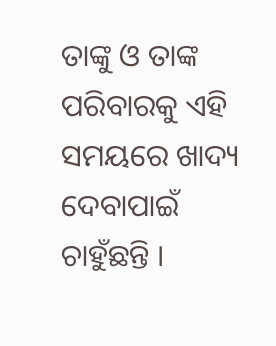ତାଙ୍କୁ ଓ ତାଙ୍କ ପରିବାରକୁ ଏହି ସମୟରେ ଖାଦ୍ୟ ଦେବାପାଇଁ ଚାହୁଁଛନ୍ତି ।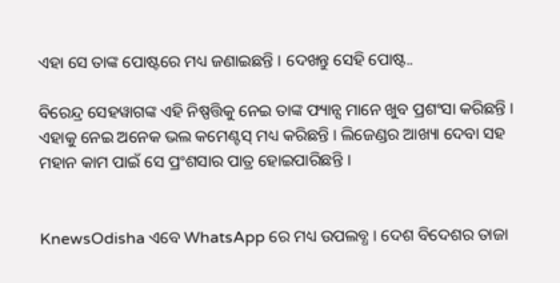ଏହା ସେ ତାଙ୍କ ପୋଷ୍ଟରେ ମଧ୍ୟ ଜଣାଇଛନ୍ତି । ଦେଖନ୍ତୁ ସେହି ପୋଷ୍ଟ..

ବିରେନ୍ଦ୍ର ସେହୱାଗଙ୍କ ଏହି ନିଷ୍ପତ୍ତିକୁ ନେଇ ତାଙ୍କ ଫ୍ୟାନ୍ସ ମାନେ ଖୁବ ପ୍ରଶଂସା କରିଛନ୍ତି । ଏହାକୁ ନେଇ ଅନେକ ଭଲ କମେଣ୍ଟସ୍ ମଧ୍ୟ କରିଛନ୍ତି । ଲିଜେଣ୍ଡର ଆଖ୍ୟା ଦେବା ସହ ମହାନ କାମ ପାଇଁ ସେ ପ୍ରଂଶସାର ପାତ୍ର ହୋଇପାରିଛନ୍ତି ।


KnewsOdisha ଏବେ WhatsApp ରେ ମଧ୍ୟ ଉପଲବ୍ଧ । ଦେଶ ବିଦେଶର ତାଜା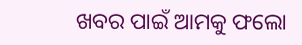ଖବର ପାଇଁ ଆମକୁ ଫଲୋ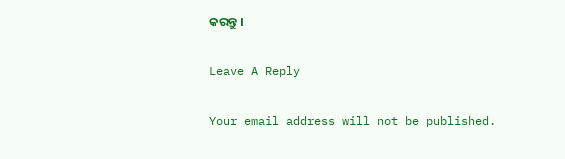କରନ୍ତୁ ।

Leave A Reply

Your email address will not be published.